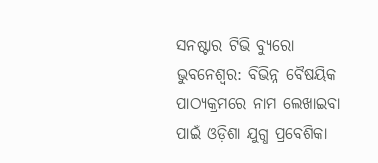ସନଷ୍ଟାର ଟିଭି ବ୍ୟୁରୋ
ଭୁବନେଶ୍ୱର: ବିଭିନ୍ନ ବୈଷୟିକ ପାଠ୍ୟକ୍ରମରେ ନାମ ଲେଖାଇବା ପାଇଁ ଓଡ଼ିଶା ଯୁଗ୍ଧ ପ୍ରବେଶିକା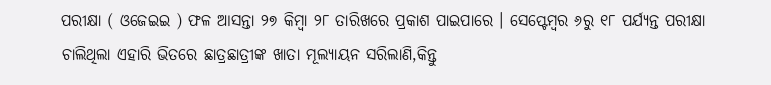ପରୀକ୍ଷା ( ଓଜେଇଇ ) ଫଳ ଆସନ୍ତା ୨୭ କିମ୍ବା ୨୮ ତାରିଖରେ ପ୍ରକାଶ ପାଇପାରେ । ସେପ୍ଟେମ୍ବର ୬ରୁ ୧୮ ପର୍ଯ୍ୟନ୍ତ ପରୀକ୍ଷା ଚାଲିଥିଲା ଏହାରି ଭିତରେ ଛାତ୍ରଛାତ୍ରୀଙ୍କ ଖାତା ମୂଲ୍ୟାୟନ ସରିଲାଣି,କିନ୍ତୁ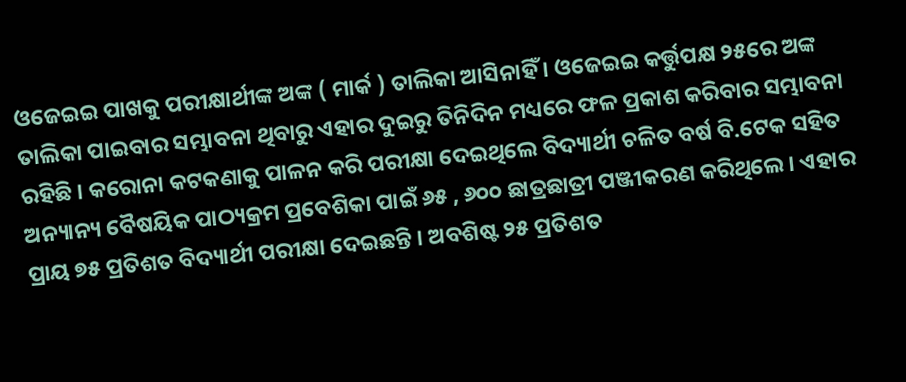ଓଜେଇଇ ପାଖକୁ ପରୀକ୍ଷାର୍ଥୀଙ୍କ ଅଙ୍କ ( ମାର୍କ ) ତାଲିକା ଆସିନାହିଁ । ଓଜେଇଇ କର୍ତ୍ତୁପକ୍ଷ ୨୫ରେ ଅଙ୍କ ତାଲିକା ପାଇବାର ସମ୍ଭାବନା ଥିବାରୁ ଏହାର ଦୁଇରୁ ତିନିଦିନ ମଧ୍ୟରେ ଫଳ ପ୍ରକାଶ କରିବାର ସମ୍ଭାବନା ରହିଛି । କରୋନା କଟକଣାକୁ ପାଳନ କରି ପରୀକ୍ଷା ଦେଇଥିଲେ ବିଦ୍ୟାର୍ଥୀ ଚଳିତ ବର୍ଷ ବି.ଟେକ ସହିତ ଅନ୍ୟାନ୍ୟ ବୈଷୟିକ ପାଠ୍ୟକ୍ରମ ପ୍ରବେଶିକା ପାଇଁ ୬୫ , ୬୦୦ ଛାତ୍ରଛାତ୍ରୀ ପଞ୍ଜୀକରଣ କରିଥିଲେ । ଏହାର ପ୍ରାୟ ୭୫ ପ୍ରତିଶତ ବିଦ୍ୟାର୍ଥୀ ପରୀକ୍ଷା ଦେଇଛନ୍ତି । ଅବଶିଷ୍ଟ ୨୫ ପ୍ରତିଶତ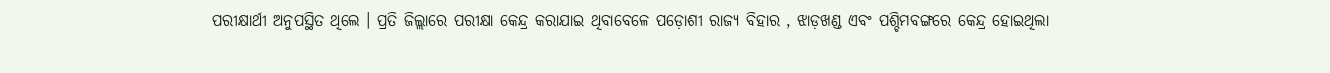ପରୀକ୍ଷାର୍ଥୀ ଅନୁପସ୍ଥିତ ଥିଲେ । ପ୍ରତି ଜିଲ୍ଲାରେ ପରୀକ୍ଷା କେନ୍ଦ୍ର କରାଯାଇ ଥିବାବେଳେ ପଡ଼ୋଶୀ ରାଜ୍ୟ ବିହାର , ଝାଡ଼ଖଣ୍ଡ ଏବଂ ପଶ୍ଚିମବଙ୍ଗରେ କେନ୍ଦ୍ର ହୋଇଥିଲା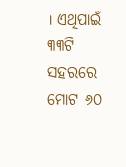। ଏଥିପାଇଁ ୩୩ଟି ସହରରେ ମୋଟ ୬୦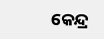କେନ୍ଦ୍ର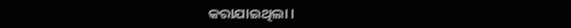କରାଯାଇଥିଲା।